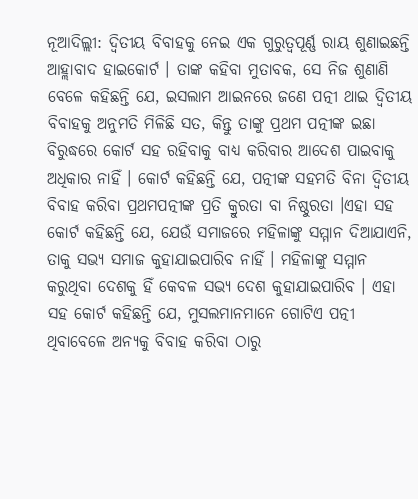ନୂଆଦିଲ୍ଲୀ: ଦ୍ୱିତୀୟ ବିବାହକୁ ନେଇ ଏକ ଗୁରୁତ୍ୱପୂର୍ଣ୍ଣ ରାୟ ଶୁଣାଇଛନ୍ତି ଆହ୍ଲାବାଦ ହାଇକୋର୍ଟ । ତାଙ୍କ କହିବା ମୁତାବକ, ସେ ନିଜ ଶୁଣାଣି ବେଳେ କହିଛନ୍ତି ଯେ, ଇସଲାମ ଆଇନରେ ଜଣେ ପତ୍ନୀ ଥାଇ ଦ୍ୱିତୀୟ ବିବାହକୁ ଅନୁମତି ମିଳିଛି ସତ, କିନ୍ତୁ ତାଙ୍କୁ ପ୍ରଥମ ପତ୍ନୀଙ୍କ ଇଛା ବିରୁଦ୍ଧରେ କୋର୍ଟ ସହ ରହିବାକୁ ବାଧ୍ୟ କରିବାର ଆଦେଶ ପାଇବାକୁ ଅଧିକାର ନାହିଁ । କୋର୍ଟ କହିଛନ୍ତି ଯେ, ପତ୍ନୀଙ୍କ ସହମତି ବିନା ଦ୍ୱିତୀୟ ବିବାହ କରିବା ପ୍ରଥମପତ୍ନୀଙ୍କ ପ୍ରତି କ୍ରୁରତା ବା ନିଷ୍ଠୁରତା ।ଏହା ସହ କୋର୍ଟ କହିଛନ୍ତି ଯେ, ଯେଉଁ ସମାଜରେ ମହିଳାଙ୍କୁ ସମ୍ମାନ ଦିଆଯାଏନି, ତାକୁ ସଭ୍ୟ ସମାଜ କୁହାଯାଇପାରିବ ନାହିଁ । ମହିଳାଙ୍କୁ ସମ୍ମାନ କରୁଥିବା ଦେଶକୁ ହିଁ କେବଳ ସଭ୍ୟ ଦେଶ କୁହାଯାଇପାରିବ । ଏହା ସହ କୋର୍ଟ କହିଛନ୍ତି ଯେ, ମୁସଲମାନମାନେ ଗୋଟିଏ ପତ୍ନୀ ଥିବାବେଳେ ଅନ୍ୟକୁ ବିବାହ କରିବା ଠାରୁ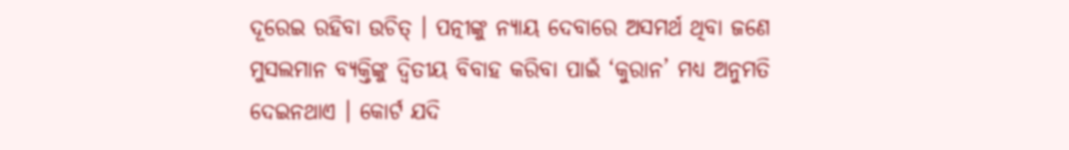ଦୂରେଇ ରହିବା ଉଚିତ୍ । ପତ୍ନୀଙ୍କୁ ନ୍ୟାୟ ଦେବାରେ ଅସମର୍ଥ ଥିବା ଜଣେ ମୁସଲମାନ ବ୍ୟକ୍ତିଙ୍କୁ ଦ୍ୱିତୀୟ ବିବାହ କରିବା ପାଇଁ ‘କୁରାନ’ ମଧ୍ୟ ଅନୁମତି ଦେଇନଥାଏ । କୋର୍ଟ ଯଦି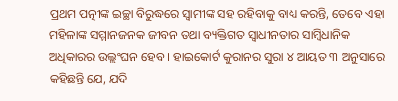ପ୍ରଥମ ପତ୍ନୀଙ୍କ ଇଚ୍ଛା ବିରୁଦ୍ଧରେ ସ୍ୱାମୀଙ୍କ ସହ ରହିବାକୁ ବାଧ୍ୟ କରନ୍ତି, ତେବେ ଏହା ମହିଳାଙ୍କ ସମ୍ମାନଜନକ ଜୀବନ ତଥା ବ୍ୟକ୍ତିଗତ ସ୍ୱାଧୀନତାର ସାମ୍ବିଧାନିକ ଅଧିକାରର ଉଲ୍ଲଂଘନ ହେବ । ହାଇକୋର୍ଟ କୁରାନର ସୁରା ୪ ଆୟତ ୩ ଅନୁସାରେ କହିଛନ୍ତି ଯେ, ଯଦି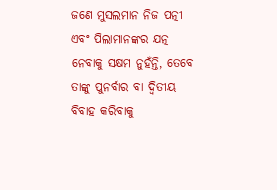ଜଣେ ମୁସଲମାନ ନିଜ ପତ୍ନୀ ଏବଂ ପିଲାମାନଙ୍କର ଯତ୍ନ ନେବାକୁ ସକ୍ଷମ ନୁହଁନ୍ତି, ତେବେ ତାଙ୍କୁ ପୁନର୍ବାର ବା ଦ୍ୱିତୀୟ ବିବାହ କରିବାକୁ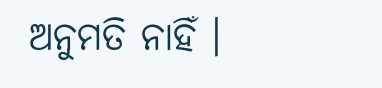ଅନୁମତି ନାହିଁ ।